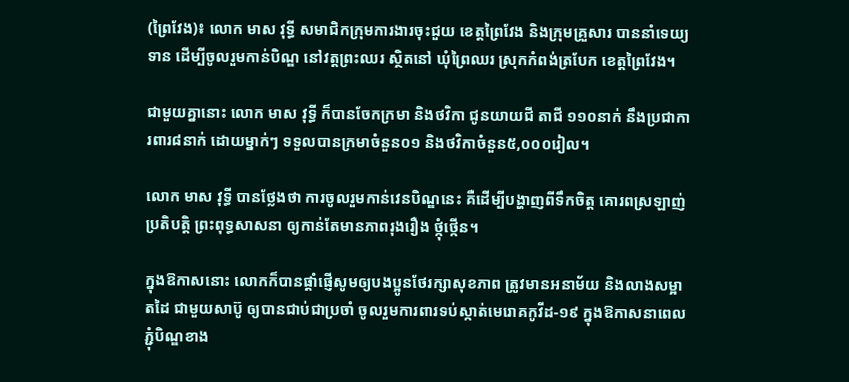(ព្រៃវែង)៖ លោក មាស វុទ្ធី សមាជិកក្រុមការងារចុះជួយ ខេត្តព្រៃវែង និងក្រុមគ្រួសារ បាននាំទេយ្យទាន ដើម្បីចូលរួមកាន់បិណ្ឌ នៅវត្តព្រះឈរ ស្ថិតនៅ ឃុំព្រៃឈរ ស្រុកកំពង់ត្របែក ខេត្តព្រៃវែង។

ជាមួយគ្នានោះ លោក មាស វុទ្ធី ក៏បានចែកក្រមា និងថវិកា ជូនយាយជី តាជី ១១០នាក់ នឹងប្រជាការពារ៨នាក់ ដោយម្នាក់ៗ ទទួលបានក្រមាចំនួន០១ និងថវិកាចំនួន៥,០០០រៀល។

លោក មាស វុទ្ធី បានថ្លែងថា ការចូលរួមកាន់វេនបិណ្ឌនេះ គឺដើម្បីបង្ហាញពីទឹកចិត្ត គោរពស្រឡាញ់ប្រតិបត្តិ ព្រះពុទ្ធសាសនា ឲ្យកាន់តែមានភាពរុងរឿង ថ្កុំថ្កើន។

ក្នុងឱកាសនោះ លោកក៏បានផ្តាំផ្ញើសូមឲ្យបងប្អូនថែរក្សាសុខភាព ត្រូវមានអនាម័យ និងលាងសម្អាតដៃ ជាមួយសាប៊ូ ឲ្យបានជាប់ជាប្រចាំ ចូលរួមការពារទប់ស្កាត់មេរោគកូវីដ-១៩ ក្នុងឱកាសនាពេលភ្ជុំបិណ្ឌខាង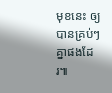មុខនេះ ឲ្យបានគ្រប់ៗគ្នាផងដែរ៕